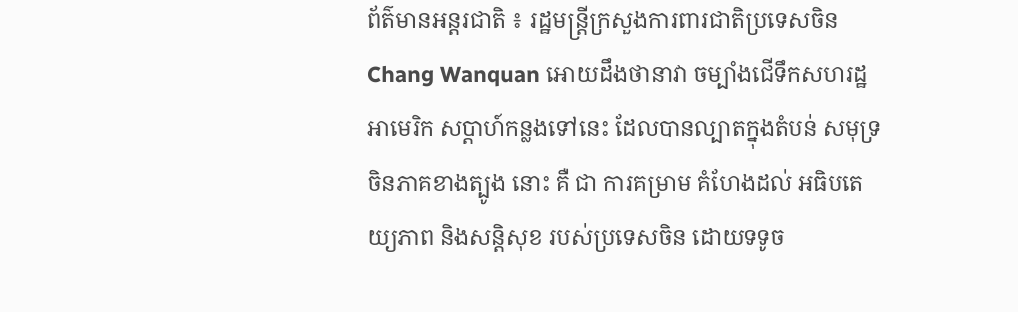ព័ត៌មានអន្តរជាតិ ៖ រដ្ឋមន្រ្តីក្រសួងការពារជាតិប្រទេសចិន Chang Wanquan អោយដឹងថានាវា ចម្បាំងជើទឹកសហរដ្ឋអាមេរិក សប្តាហ៍កន្លងទៅនេះ ដែលបានល្បាតក្នុងតំបន់ សមុទ្រចិនភាគខាងត្បូង នោះ គឺ ជា ការគម្រាម គំហែងដល់ អធិបតេយ្យភាព និងសន្តិសុខ របស់ប្រទេសចិន ដោយទទូច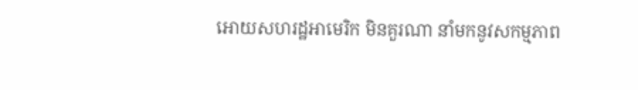អោយសហរដ្ឋអាមេរិក មិនគួរណា នាំមកនូវសកម្មភាព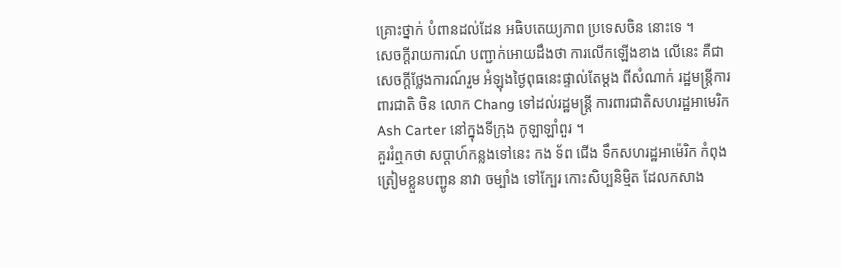គ្រោះថ្នាក់ បំពានដល់ដែន អធិបតេយ្យភាព ប្រទេសចិន នោះទេ ។
សេចក្តីរាយការណ៍ បញ្ជាក់អោយដឹងថា ការលើកឡើងខាង លើនេះ គឺជាសេចក្តីថ្លែងការណ៍រួម អំឡុងថ្ងៃពុធនេះផ្ទាល់តែម្តង ពីសំណាក់ រដ្ឋមន្រ្តីការពារជាតិ ចិន លោក Chang ទៅដល់រដ្ឋមន្រ្តី ការពារជាតិសហរដ្ឋអាមេរិក Ash Carter នៅក្នុងទីក្រុង កូឡាឡាំពួរ ។
គួររំឮកថា សប្តាហ៍កន្លងទៅនេះ កង ទ័ព ជើង ទឹកសហរដ្ឋអាម៉េរិក កំពុងត្រៀមខ្លួនបញ្ជូន នាវា ចម្បាំង ទៅក្បែរ កោះសិប្បនិម្មិត ដែលកសាង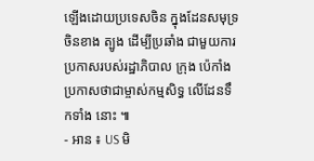ឡើងដោយប្រទេសចិន ក្នុងដែនសមុទ្រចិនខាង ត្បូង ដើម្បីប្រឆាំង ជាមួយការប្រកាសរបស់រដ្ឋាភិបាល ក្រុង ប៉េកាំងប្រកាសថាជាម្ចាស់កម្មសិទ្ធ លើដែនទឹកទាំង នោះ ៕
- អាន ៖ US មិ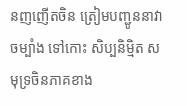នញញើតចិន ត្រៀមបញ្ជូននាវាចម្បាំង ទៅកោះ សិប្បនិម្មិត សមុទ្រចិនភាគខាង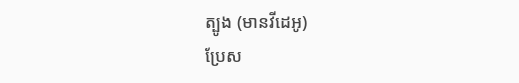ត្បូង (មានវីដេអូ)
ប្រែស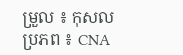ម្រួល ៖ កុសល
ប្រភព ៖ CNA